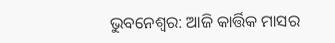ଭୁବନେଶ୍ବର: ଆଜି କାର୍ତ୍ତିକ ମାସର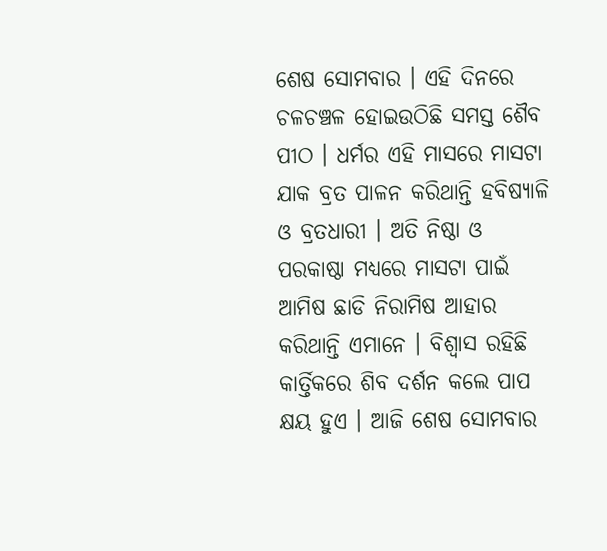ଶେଷ ସୋମବାର । ଏହି ଦିନରେ ଚଳଚଞ୍ଚଳ ହୋଇଉଠିଛି ସମସ୍ତ ଶୈବ ପୀଠ । ଧର୍ମର ଏହି ମାସରେ ମାସଟା ଯାକ ବ୍ରତ ପାଳନ କରିଥାନ୍ତି ହବିଷ୍ୟାଳି ଓ ବ୍ରତଧାରୀ । ଅତି ନିଷ୍ଠା ଓ ପରକାଷ୍ଠା ମଧ୍ୟରେ ମାସଟା ପାଇଁ ଆମିଷ ଛାଡି ନିରାମିଷ ଆହାର କରିଥାନ୍ତି ଏମାନେ । ବିଶ୍ବାସ ରହିଛି କାର୍ତ୍ତିକରେ ଶିବ ଦର୍ଶନ କଲେ ପାପ କ୍ଷୟ ହୁଏ । ଆଜି ଶେଷ ସୋମବାର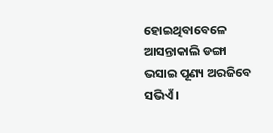ହୋଇଥିବାବେଳେ ଆସନ୍ତାକାଲି ଡଙ୍ଗା ଭସାଇ ପୂଣ୍ୟ ଅରଜିବେ ସଭିଏଁ ।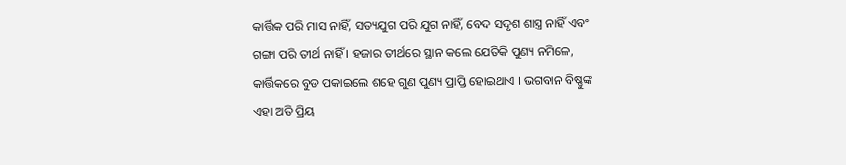କାର୍ତ୍ତିକ ପରି ମାସ ନାହିଁ, ସତ୍ୟଯୁଗ ପରି ଯୁଗ ନାହିଁ, ବେଦ ସଦୃଶ ଶାସ୍ତ୍ର ନାହିଁ ଏବଂ ଗଙ୍ଗା ପରି ତୀର୍ଥ ନାହିଁ । ହଜାର ତୀର୍ଥରେ ସ୍ଥାନ କଲେ ଯେତିକି ପୁଣ୍ୟ ନମିଳେ, କାର୍ତ୍ତିକରେ ବୁଡ ପକାଇଲେ ଶହେ ଗୁଣ ପୁଣ୍ୟ ପ୍ରାପ୍ତି ହୋଇଥାଏ । ଭଗବାନ ବିଷ୍ଣୁଙ୍କ ଏହା ଅତି ପ୍ରିୟ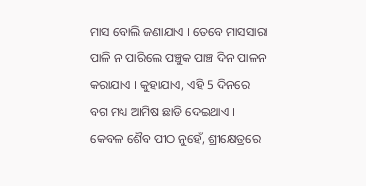ମାସ ବୋଲି ଜଣାଯାଏ । ତେବେ ମାସସାରା ପାଳି ନ ପାରିଲେ ପଞ୍ଚୁକ ପାଞ୍ଚ ଦିନ ପାଳନ କରାଯାଏ । କୁହାଯାଏ, ଏହି 5 ଦିନରେ ବଗ ମଧ୍ୟ ଆମିଷ ଛାଡି ଦେଇଥାଏ ।
କେବଳ ଶୈବ ପୀଠ ନୁହେଁ, ଶ୍ରୀକ୍ଷେତ୍ରରେ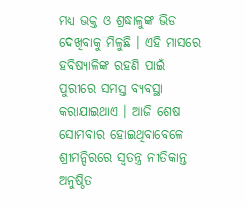ମଧ୍ୟ ଭକ୍ତ ଓ ଶ୍ରଦ୍ଧାଳୁଙ୍କ ଭିଡ ଦେଖିବାକୁ ମିଳୁଛି । ଏହି ମାସରେ ହବିଷ୍ୟାଳିଙ୍କ ରହଣି ପାଇଁ ପୁରୀରେ ସମସ୍ତ ବ୍ୟବସ୍ଥା କରାଯାଇଥାଏ । ଆଜି ଶେଷ ସୋମବାର ହୋଇଥିବାବେଳେ ଶ୍ରୀମନ୍ଦିରରେ ସ୍ବତନ୍ତ୍ର ନୀତିକାନ୍ତ ଅନୁଷ୍ଠିତ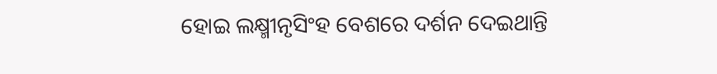ହୋଇ ଲକ୍ଷ୍ମୀନୃସିଂହ ବେଶରେ ଦର୍ଶନ ଦେଇଥାନ୍ତି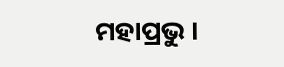ମହାପ୍ରଭୁ ।